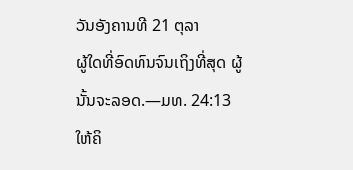ວັນອັງຄານທີ 21 ຕຸລາ
ຜູ້ໃດທີ່ອົດທົນຈົນເຖິງທີ່ສຸດ ຜູ້ນັ້ນຈະລອດ.—ມທ. 24:13
ໃຫ້ຄິ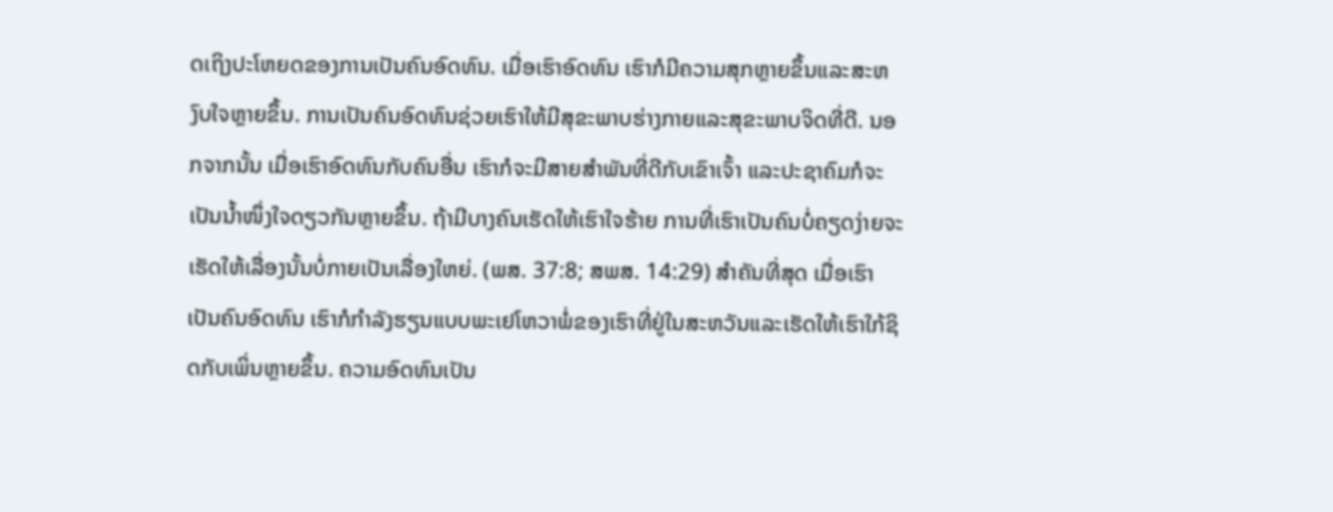ດເຖິງປະໂຫຍດຂອງການເປັນຄົນອົດທົນ. ເມື່ອເຮົາອົດທົນ ເຮົາກໍມີຄວາມສຸກຫຼາຍຂຶ້ນແລະສະຫງົບໃຈຫຼາຍຂຶ້ນ. ການເປັນຄົນອົດທົນຊ່ວຍເຮົາໃຫ້ມີສຸຂະພາບຮ່າງກາຍແລະສຸຂະພາບຈິດທີ່ດີ. ນອກຈາກນັ້ນ ເມື່ອເຮົາອົດທົນກັບຄົນອື່ນ ເຮົາກໍຈະມີສາຍສຳພັນທີ່ດີກັບເຂົາເຈົ້າ ແລະປະຊາຄົມກໍຈະເປັນນ້ຳໜຶ່ງໃຈດຽວກັນຫຼາຍຂຶ້ນ. ຖ້າມີບາງຄົນເຮັດໃຫ້ເຮົາໃຈຮ້າຍ ການທີ່ເຮົາເປັນຄົນບໍ່ຄຽດງ່າຍຈະເຮັດໃຫ້ເລື່ອງນັ້ນບໍ່ກາຍເປັນເລື່ອງໃຫຍ່. (ພສ. 37:8; ສພສ. 14:29) ສຳຄັນທີ່ສຸດ ເມື່ອເຮົາເປັນຄົນອົດທົນ ເຮົາກໍກຳລັງຮຽນແບບພະເຢໂຫວາພໍ່ຂອງເຮົາທີ່ຢູ່ໃນສະຫວັນແລະເຮັດໃຫ້ເຮົາໃກ້ຊິດກັບເພິ່ນຫຼາຍຂຶ້ນ. ຄວາມອົດທົນເປັນ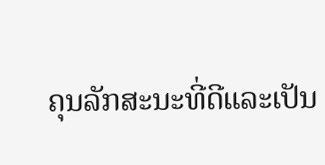ຄຸນລັກສະນະທີ່ດີແລະເປັນ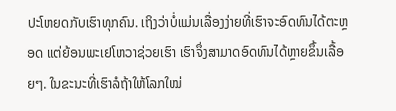ປະໂຫຍດກັບເຮົາທຸກຄົນ. ເຖິງວ່າບໍ່ແມ່ນເລື່ອງງ່າຍທີ່ເຮົາຈະອົດທົນໄດ້ຕະຫຼອດ ແຕ່ຍ້ອນພະເຢໂຫວາຊ່ວຍເຮົາ ເຮົາຈຶ່ງສາມາດອົດທົນໄດ້ຫຼາຍຂຶ້ນເລື້ອຍໆ. ໃນຂະນະທີ່ເຮົາລໍຖ້າໃຫ້ໂລກໃໝ່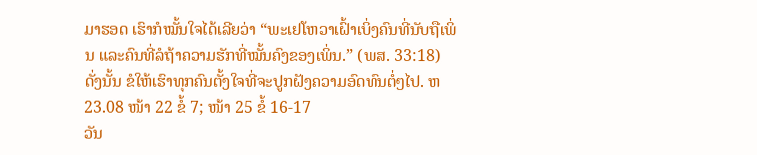ມາຮອດ ເຮົາກໍໝັ້ນໃຈໄດ້ເລີຍວ່າ “ພະເຢໂຫວາເຝົ້າເບິ່ງຄົນທີ່ນັບຖືເພິ່ນ ແລະຄົນທີ່ລໍຖ້າຄວາມຮັກທີ່ໝັ້ນຄົງຂອງເພິ່ນ.” (ພສ. 33:18) ດັ່ງນັ້ນ ຂໍໃຫ້ເຮົາທຸກຄົນຕັ້ງໃຈທີ່ຈະປູກຝັງຄວາມອົດທົນຕໍ່ໆໄປ. ຫ23.08 ໜ້າ 22 ຂໍ້ 7; ໜ້າ 25 ຂໍ້ 16-17
ວັນ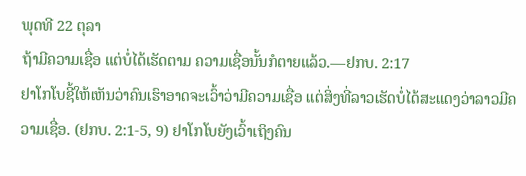ພຸດທີ 22 ຕຸລາ
ຖ້າມີຄວາມເຊື່ອ ແຕ່ບໍ່ໄດ້ເຮັດຕາມ ຄວາມເຊື່ອນັ້ນກໍຕາຍແລ້ວ.—ຢກບ. 2:17
ຢາໂກໂບຊີ້ໃຫ້ເຫັນວ່າຄົນເຮົາອາດຈະເວົ້າວ່າມີຄວາມເຊື່ອ ແຕ່ສິ່ງທີ່ລາວເຮັດບໍ່ໄດ້ສະແດງວ່າລາວມີຄວາມເຊື່ອ. (ຢກບ. 2:1-5, 9) ຢາໂກໂບຍັງເວົ້າເຖິງຄົນ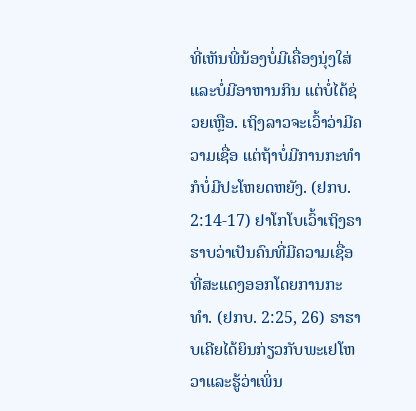ທີ່ເຫັນພີ່ນ້ອງບໍ່ມີເຄື່ອງນຸ່ງໃສ່ແລະບໍ່ມີອາຫານກິນ ແຕ່ບໍ່ໄດ້ຊ່ວຍເຫຼືອ. ເຖິງລາວຈະເວົ້າວ່າມີຄວາມເຊື່ອ ແຕ່ຖ້າບໍ່ມີການກະທຳ ກໍບໍ່ມີປະໂຫຍດຫຍັງ. (ຢກບ. 2:14-17) ຢາໂກໂບເວົ້າເຖິງຣາຮາບວ່າເປັນຄົນທີ່ມີຄວາມເຊື່ອທີ່ສະແດງອອກໂດຍການກະທຳ. (ຢກບ. 2:25, 26) ຣາຮາບເຄີຍໄດ້ຍິນກ່ຽວກັບພະເຢໂຫວາແລະຮູ້ວ່າເພິ່ນ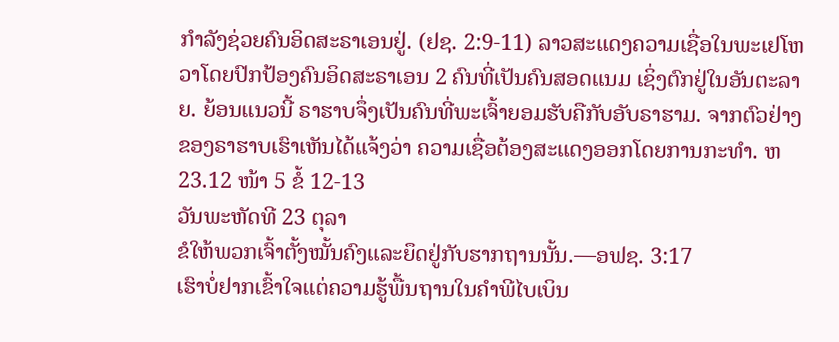ກຳລັງຊ່ວຍຄົນອິດສະຣາເອນຢູ່. (ຢຊ. 2:9-11) ລາວສະແດງຄວາມເຊື່ອໃນພະເຢໂຫວາໂດຍປົກປ້ອງຄົນອິດສະຣາເອນ 2 ຄົນທີ່ເປັນຄົນສອດແນມ ເຊິ່ງຕົກຢູ່ໃນອັນຕະລາຍ. ຍ້ອນແນວນີ້ ຣາຮາບຈຶ່ງເປັນຄົນທີ່ພະເຈົ້າຍອມຮັບຄືກັບອັບຣາຮາມ. ຈາກຕົວຢ່າງຂອງຣາຮາບເຮົາເຫັນໄດ້ແຈ້ງວ່າ ຄວາມເຊື່ອຕ້ອງສະແດງອອກໂດຍການກະທຳ. ຫ23.12 ໜ້າ 5 ຂໍ້ 12-13
ວັນພະຫັດທີ 23 ຕຸລາ
ຂໍໃຫ້ພວກເຈົ້າຕັ້ງໝັ້ນຄົງແລະຍຶດຢູ່ກັບຮາກຖານນັ້ນ.—ອຟຊ. 3:17
ເຮົາບໍ່ຢາກເຂົ້າໃຈແຕ່ຄວາມຮູ້ພື້ນຖານໃນຄຳພີໄບເບິນ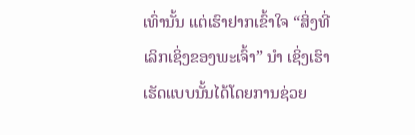ເທົ່ານັ້ນ ແຕ່ເຮົາຢາກເຂົ້າໃຈ “ສິ່ງທີ່ເລິກເຊິ່ງຂອງພະເຈົ້າ” ນຳ ເຊິ່ງເຮົາເຮັດແບບນັ້ນໄດ້ໂດຍການຊ່ວຍ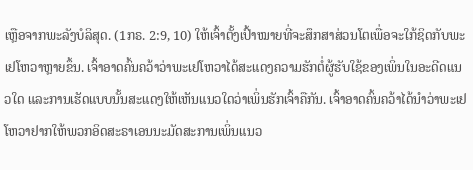ເຫຼືອຈາກພະລັງບໍລິສຸດ. (1ກຣ. 2:9, 10) ໃຫ້ເຈົ້າຕັ້ງເປົ້າໝາຍທີ່ຈະສຶກສາສ່ວນໂຕເພື່ອຈະໃກ້ຊິດກັບພະເຢໂຫວາຫຼາຍຂຶ້ນ. ເຈົ້າອາດຄົ້ນຄວ້າວ່າພະເຢໂຫວາໄດ້ສະແດງຄວາມຮັກຕໍ່ຜູ້ຮັບໃຊ້ຂອງເພິ່ນໃນອະດີດແນວໃດ ແລະການເຮັດແບບນັ້ນສະແດງໃຫ້ເຫັນແນວໃດວ່າເພິ່ນຮັກເຈົ້າຄືກັນ. ເຈົ້າອາດຄົ້ນຄວ້າໄດ້ນຳວ່າພະເຢໂຫວາຢາກໃຫ້ພວກອິດສະຣາເອນນະມັດສະການເພິ່ນແນວ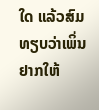ໃດ ແລ້ວສົມທຽບວ່າເພິ່ນຢາກໃຫ້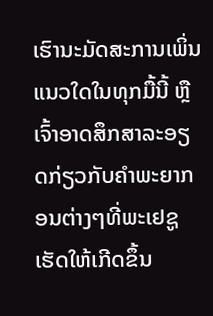ເຮົານະມັດສະການເພິ່ນແນວໃດໃນທຸກມື້ນີ້ ຫຼືເຈົ້າອາດສຶກສາລະອຽດກ່ຽວກັບຄຳພະຍາກອນຕ່າງໆທີ່ພະເຢຊູເຮັດໃຫ້ເກີດຂຶ້ນ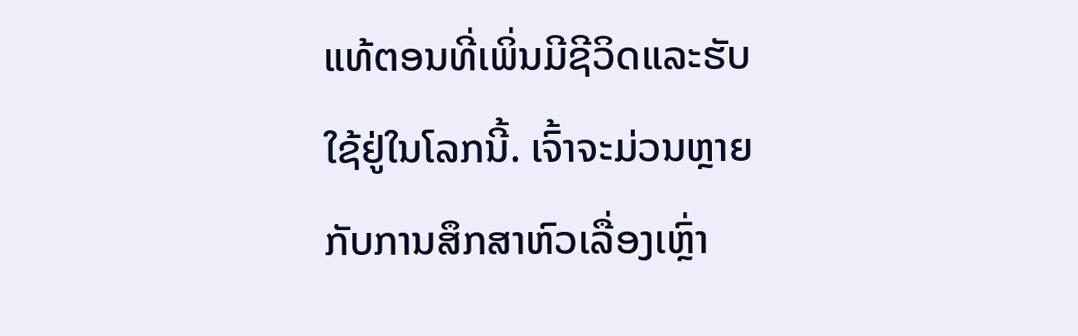ແທ້ຕອນທີ່ເພິ່ນມີຊີວິດແລະຮັບໃຊ້ຢູ່ໃນໂລກນີ້. ເຈົ້າຈະມ່ວນຫຼາຍກັບການສຶກສາຫົວເລື່ອງເຫຼົ່າ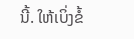ນີ້. ໃຫ້ເບິ່ງຂໍ້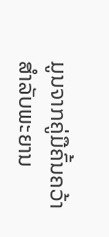ມູນຈາກຄູ່ມືຄົ້ນຄວ້າສຳລັບພະຍານ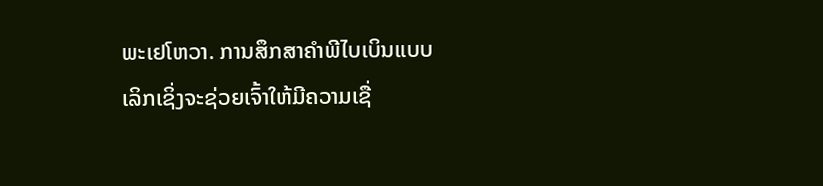ພະເຢໂຫວາ. ການສຶກສາຄຳພີໄບເບິນແບບເລິກເຊິ່ງຈະຊ່ວຍເຈົ້າໃຫ້ມີຄວາມເຊື່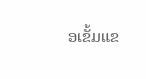ອເຂັ້ມແຂ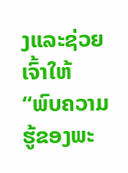ງແລະຊ່ວຍເຈົ້າໃຫ້ “ພົບຄວາມຮູ້ຂອງພະ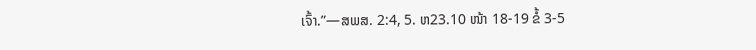ເຈົ້າ.”—ສພສ. 2:4, 5. ຫ23.10 ໜ້າ 18-19 ຂໍ້ 3-5